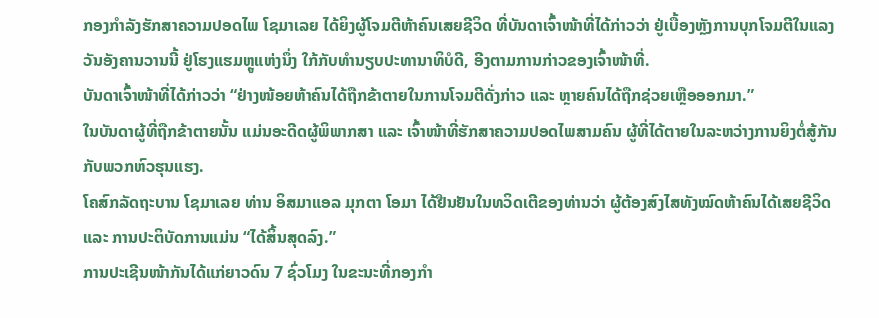ກອງກຳລັງຮັກສາຄວາມປອດໄພ ໂຊມາເລຍ ໄດ້ຍິງຜູ້ໂຈມຕີຫ້າຄົນເສຍຊີວິດ ທີ່ບັນດາເຈົ້າໜ້າທີ່ໄດ້ກ່າວວ່າ ຢູ່ເບື້ອງຫຼັງການບຸກໂຈມຕີໃນແລງວັນອັງຄານວານນີ້ ຢູ່ໂຮງແຮມຫຼູແຫ່ງນຶ່ງ ໃກ້ກັບທຳນຽບປະທານາທິບໍດີ, ອີງຕາມການກ່າວຂອງເຈົ້າໜ້າທີ່.
ບັນດາເຈົ້າໜ້າທີ່ໄດ້ກ່າວວ່າ “ຢ່າງໜ້ອຍຫ້າຄົນໄດ້ຖືກຂ້າຕາຍໃນການໂຈມຕີດັ່ງກ່າວ ແລະ ຫຼາຍຄົນໄດ້ຖືກຊ່ວຍເຫຼືອອອກມາ.”
ໃນບັນດາຜູ້ທີ່ຖືກຂ້າຕາຍນັ້ນ ແມ່ນອະດີດຜູ້ພິພາກສາ ແລະ ເຈົ້າໜ້າທີ່ຮັກສາຄວາມປອດໄພສາມຄົນ ຜູ້ທີ່ໄດ້ຕາຍໃນລະຫວ່າງການຍິງຕໍ່ສູ້ກັນກັບພວກຫົວຮຸນແຮງ.
ໂຄສົກລັດຖະບານ ໂຊມາເລຍ ທ່ານ ອິສມາແອລ ມຸກຕາ ໂອມາ ໄດ້ຢືນຢັນໃນທວິດເຕີຂອງທ່ານວ່າ ຜູ້ຕ້ອງສົງໄສທັງໝົດຫ້າຄົນໄດ້ເສຍຊີວິດ ແລະ ການປະຕິບັດການແມ່ນ “ໄດ້ສິ້ນສຸດລົງ.”
ການປະເຊີນໜ້າກັນໄດ້ແກ່ຍາວດົນ 7 ຊົ່ວໂມງ ໃນຂະນະທີ່ກອງກຳ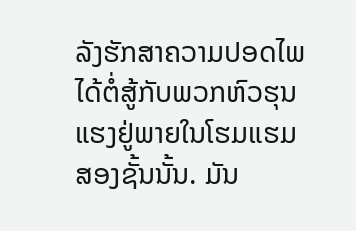ລັງຮັກສາຄວາມປອດໄພ ໄດ້ຕໍ່ສູ້ກັບພວກຫົວຮຸນແຮງຢູ່ພາຍໃນໂຮມແຮມສອງຊັ້ນນັ້ນ. ມັນ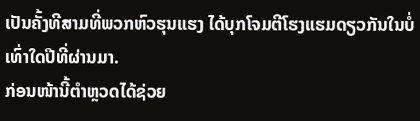ເປັນຄັ້ງທີສາມທີ່ພວກຫົວຮຸນແຮງ ໄດ້ບຸກໂຈມຕີໂຮງແຮມດຽວກັນໃນບໍ່ເທົ່າໃດປີທີ່ຜ່ານມາ.
ກ່ອນໜ້ານີ້ຕຳຫຼວດໄດ້ຊ່ວຍ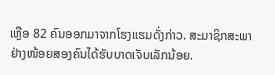ເຫຼືອ 82 ຄົນອອກມາຈາກໂຮງແຮມດັ່ງກ່າວ. ສະມາຊິກສະພາຢ່າງໜ້ອຍສອງຄົນໄດ້ຮັບບາດເຈັບເລັກນ້ອຍ.